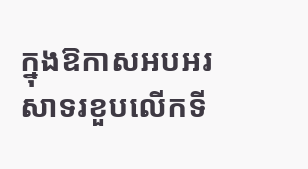ក្នុងឱកាសអបអរសាទរខួបលើកទី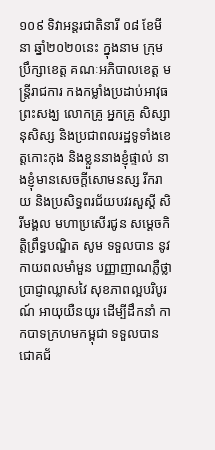១០៩ ទិវាអន្តរជាតិនារី ០៨ ខែមីនា ឆ្នាំ២០២០នេះ ក្នុងនាម ក្រុមប្រឹក្សាខេត្ត គណៈអភិបាលខេត្ត មន្ត្រីរាជការ កងកម្លាំងប្រដាប់អាវុធ ព្រះសង្ឃ លោកគ្រូ អ្នកគ្រូ សិស្សានុសិស្ស និងប្រជាពលរដ្ឋទូទាំងខេត្តកោះកុង និងខ្លួននាងខ្ញុំផ្ទាល់ នាងខ្ញុំមានសេចក្តីសោមនស្ស រីករាយ និងប្រសិទ្ធពរជ័យបវរសួស្តី សិរីមង្គល មហាប្រសើរជូន សម្តេចកិត្តិព្រឹទ្ធបណ្ឌិត សូម ទទួលបាន នូវកាយពលមាំមួន បញ្ញាញាណភ្លឺថ្លា ប្រាជ្ញាឈ្លាសវៃ សុខភាពល្អបរិបូរណ៍ អាយុយឺនយូរ ដើម្បីដឹកនាំ កាកបាទក្រហមកម្ពុជា ទទួលបានជោគជ័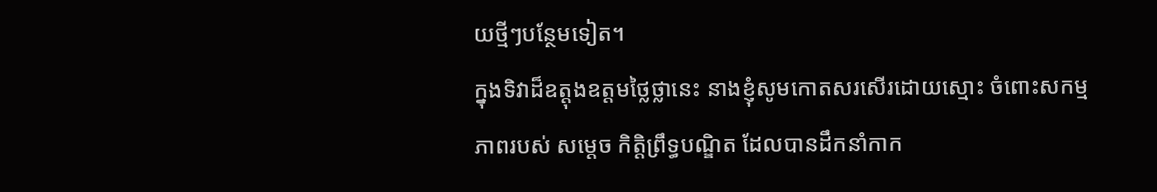យថ្មីៗបន្ថែមទៀត។
ក្នុងទិវាដ៏ឧត្តុងឧត្តមថ្លៃថ្លានេះ នាងខ្ញុំសូមកោតសរសើរដោយស្មោះ ចំពោះសកម្មភាពរបស់ សម្តេច កិត្តិព្រឹទ្ធបណ្ឌិត ដែលបានដឹកនាំកាក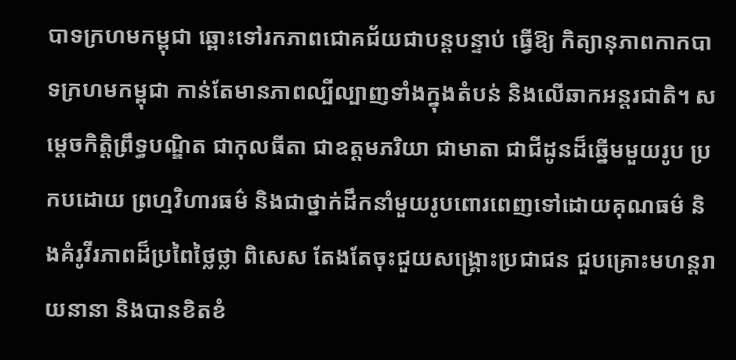បាទក្រហមកម្ពុជា ឆ្ពោះទៅរកភាពជោគជ័យជាបន្តបន្ទាប់ ធ្វើឱ្យ កិត្យានុភាពកាកបាទក្រហមកម្ពុជា កាន់តែមានភាពល្បីល្បាញទាំងក្នុងតំបន់ និងលើឆាកអន្តរជាតិ។ សម្តេចកិត្តិព្រឹទ្ធបណ្ឌិត ជាកុលធីតា ជាឧត្តមភរិយា ជាមាតា ជាជីដូនដ៏ឆ្នើមមួយរូប ប្រកបដោយ ព្រហ្មវិហារធម៌ និងជាថ្នាក់ដឹកនាំមួយរូបពោរពេញទៅដោយគុណធម៌ និងគំរូវីរភាពដ៏ប្រពៃថ្លៃថ្លា ពិសេស តែងតែចុះជួយសង្គ្រោះប្រជាជន ជួបគ្រោះមហន្តរាយនានា និងបានខិតខំ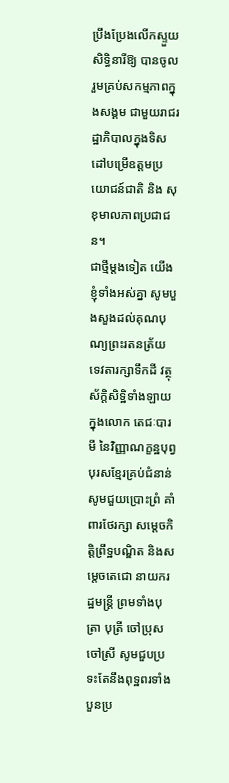ប្រឹងប្រែងលើកស្ទួយសិទ្ធិនារីឱ្យ បានចូលរួមគ្រប់សកម្មភាពក្នុងសង្គម ជាមួយរាជរដ្ឋាភិបាលក្នុងទិសដៅបម្រើឧត្តមប្រយោជន៍ជាតិ និង សុខុមាលភាពប្រជាជន។
ជាថ្មីម្តងទៀត យើងខ្ញុំទាំងអស់គ្នា សូមបួងសួងដល់គុណបុណ្យព្រះរតនត្រ័យ ទេវតារក្សាទឹកដី វត្ថុស័ក្តិសិទ្ឋិទាំងឡាយ ក្នុងលោក តេជៈបារមី នៃវិញ្ញាណក្ខន្ឋបុព្វបុរសខ្មែរគ្រប់ជំនាន់ សូមជួយប្រោះព្រំ គាំពារថែរក្សា សម្តេចកិត្តិព្រឹទ្ឋបណ្ឌិត និងសម្តេចតេជោ នាយករដ្ឋមន្ត្រី ព្រមទាំងបុត្រា បុត្រី ចៅប្រុស ចៅស្រី សូមជួបប្រទះតែនឹងពុទ្ឋពរទាំងបួនប្រ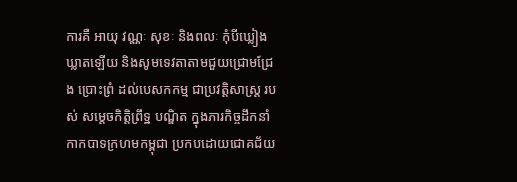ការគឺ អាយុ វណ្ណៈ សុខៈ និងពលៈ កុំបីឃ្លៀងឃ្លាតឡើយ និងសូមទេវតាតាមជួយជ្រោមជ្រែង ប្រោះព្រំ ដល់បេសកកម្ម ជាប្រវត្តិសាស្រ្ត របស់ សម្តេចកិត្តិព្រឹទ្ឋ បណ្ឌិត ក្នុងភារកិច្ចដឹកនាំកាកបាទក្រហមកម្ពុជា ប្រកបដោយជោគជ័យ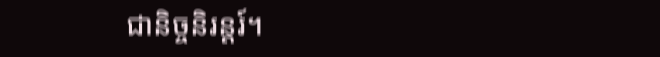ជានិច្ចនិរន្តរ៍។